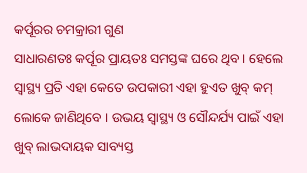କର୍ପୂରର ଚମକ୍ରାରୀ ଗୁଣ
ସାଧାରଣତଃ କର୍ପୂର ପ୍ରାୟତଃ ସମସ୍ତଙ୍କ ଘରେ ଥିବ । ହେଲେ ସ୍ୱାସ୍ଥ୍ୟ ପ୍ରତି ଏହା କେତେ ଉପକାରୀ ଏହା ହୁଏତ ଖୁବ୍ କମ୍ ଲୋକେ ଜାଣିଥିବେ । ଉଭୟ ସ୍ୱାସ୍ଥ୍ୟ ଓ ସୌନ୍ଦର୍ଯ୍ୟ ପାଇଁ ଏହା ଖୁବ୍ ଲାଭଦାୟକ ସାବ୍ୟସ୍ତ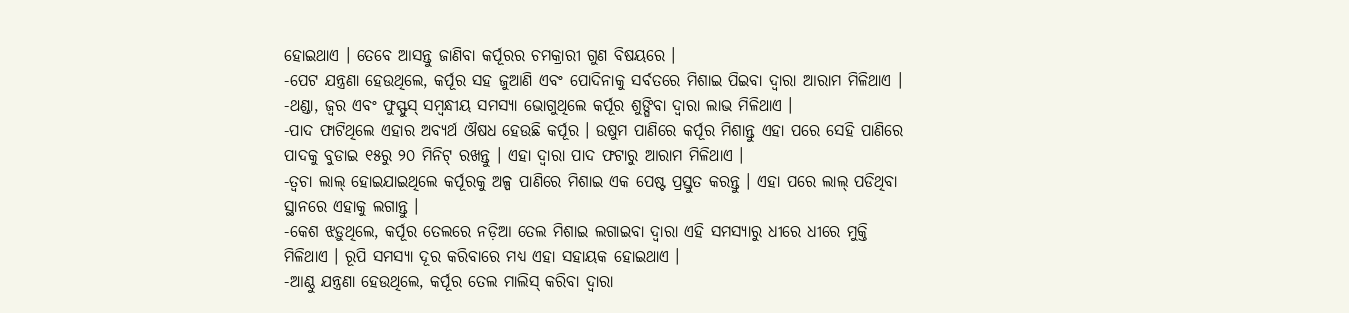ହୋଇଥାଏ । ତେବେ ଆସନ୍ତୁ ଜାଣିବା କର୍ପୂରର ଚମକ୍ରାରୀ ଗୁଣ ବିଷୟରେ ।
-ପେଟ ଯନ୍ତ୍ରଣା ହେଉଥିଲେ, କର୍ପୂର ସହ ଜୁଆଣି ଏବଂ ପୋଦିନାକୁ ସର୍ବତରେ ମିଶାଇ ପିଇବା ଦ୍ୱାରା ଆରାମ ମିଳିଥାଏ ।
-ଥଣ୍ଡା, ଜ୍ୱର ଏବଂ ଫୁସ୍ଫୁସ୍ ସମ୍ବନ୍ଧୀୟ ସମସ୍ୟା ଭୋଗୁଥିଲେ କର୍ପୂର ଶୁଙ୍ଘିବା ଦ୍ୱାରା ଲାଭ ମିଳିଥାଏ ।
-ପାଦ ଫାଟିଥିଲେ ଏହାର ଅବ୍ୟର୍ଥ ଔଷଧ ହେଉଛି କର୍ପୂର । ଉଷୁମ ପାଣିରେ କର୍ପୂର ମିଶାନ୍ତୁ ଏହା ପରେ ସେହି ପାଣିରେ ପାଦକୁ ବୁଡାଇ ୧୫ରୁ ୨୦ ମିନିଟ୍ ରଖନ୍ତୁ । ଏହା ଦ୍ୱାରା ପାଦ ଫଟାରୁ ଆରାମ ମିଳିଥାଏ ।
-ତ୍ୱଚା ଲାଲ୍ ହୋଇଯାଇଥିଲେ କର୍ପୂରକୁ ଅଳ୍ପ ପାଣିରେ ମିଶାଇ ଏକ ପେଷ୍ଟ ପ୍ରସ୍ତୁତ କରନ୍ତୁ । ଏହା ପରେ ଲାଲ୍ ପଡିଥିବା ସ୍ଥାନରେ ଏହାକୁ ଲଗାନ୍ତୁ ।
-କେଶ ଝଡ଼ୁଥିଲେ, କର୍ପୂର ତେଲରେ ନଡ଼ିଆ ତେଲ ମିଶାଇ ଲଗାଇବା ଦ୍ୱାରା ଏହି ସମସ୍ୟାରୁ ଧୀରେ ଧୀରେ ମୁକ୍ତି ମିଳିଥାଏ । ରୂପି ସମସ୍ୟା ଦୂର କରିବାରେ ମଧ୍ୟ ଏହା ସହାୟକ ହୋଇଥାଏ ।
-ଆଣ୍ଠୁ ଯନ୍ତ୍ରଣା ହେଉଥିଲେ, କର୍ପୂର ତେଲ ମାଲିସ୍ କରିବା ଦ୍ୱାରା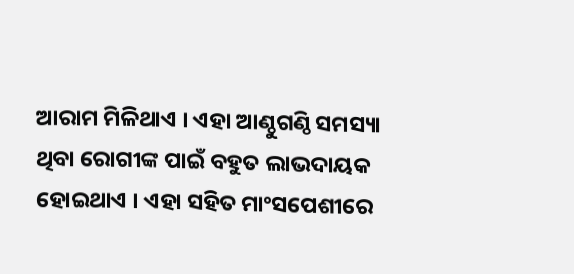ଆରାମ ମିଳିଥାଏ । ଏହା ଆଣ୍ଠୁଗଣ୍ଠି ସମସ୍ୟା ଥିବା ରୋଗୀଙ୍କ ପାଇଁ ବହୁତ ଲାଭଦାୟକ ହୋଇଥାଏ । ଏହା ସହିତ ମାଂସପେଶୀରେ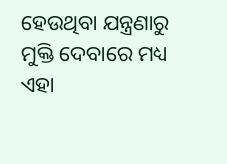ହେଉଥିବା ଯନ୍ତ୍ରଣାରୁ ମୁକ୍ତି ଦେବାରେ ମଧ୍ୟ ଏହା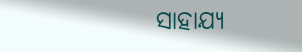ସାହାଯ୍ୟ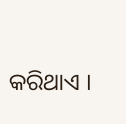କରିଥାଏ ।